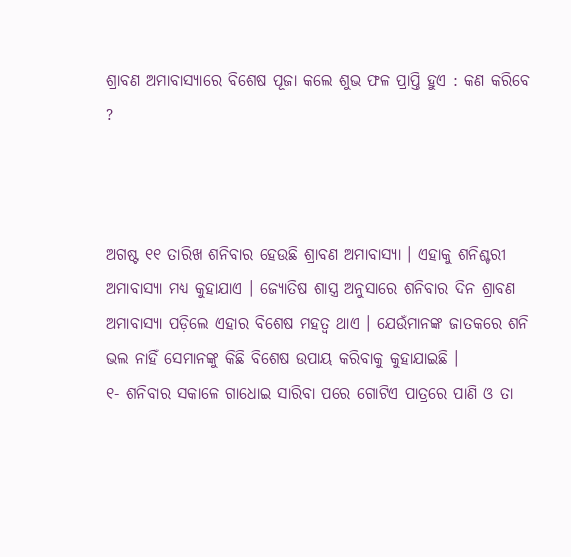ଶ୍ରାବଣ ଅମାବାସ୍ୟାରେ ବିଶେଷ ପୂଜା କଲେ ଶୁଭ ଫଳ ପ୍ରାପ୍ତି ହୁଏ : କଣ କରିବେ ?



ଅଗଷ୍ଟ ୧୧ ତାରିଖ ଶନିବାର ହେଉଛି ଶ୍ରାବଣ ଅମାବାସ୍ୟା । ଏହାକୁ ଶନିଶ୍ଚରୀ ଅମାବାସ୍ୟା ମଧ୍ୟ କୁହାଯାଏ । ଜ୍ୟୋତିଷ ଶାସ୍ତ୍ର ଅନୁସାରେ ଶନିବାର ଦିନ ଶ୍ରାବଣ ଅମାବାସ୍ୟା ପଡ଼ିଲେ ଏହାର ବିଶେଷ ମହତ୍ୱ ଥାଏ । ଯେଉଁମାନଙ୍କ ଜାତକରେ ଶନି ଭଲ ନାହିଁ ସେମାନଙ୍କୁ କିଛି ବିଶେଷ ଉପାୟ କରିବାକୁ କୁହାଯାଇଛି ।
୧- ଶନିବାର ସକାଳେ ଗାଧୋଇ ସାରିବା ପରେ ଗୋଟିଏ ପାତ୍ରରେ ପାଣି ଓ ତା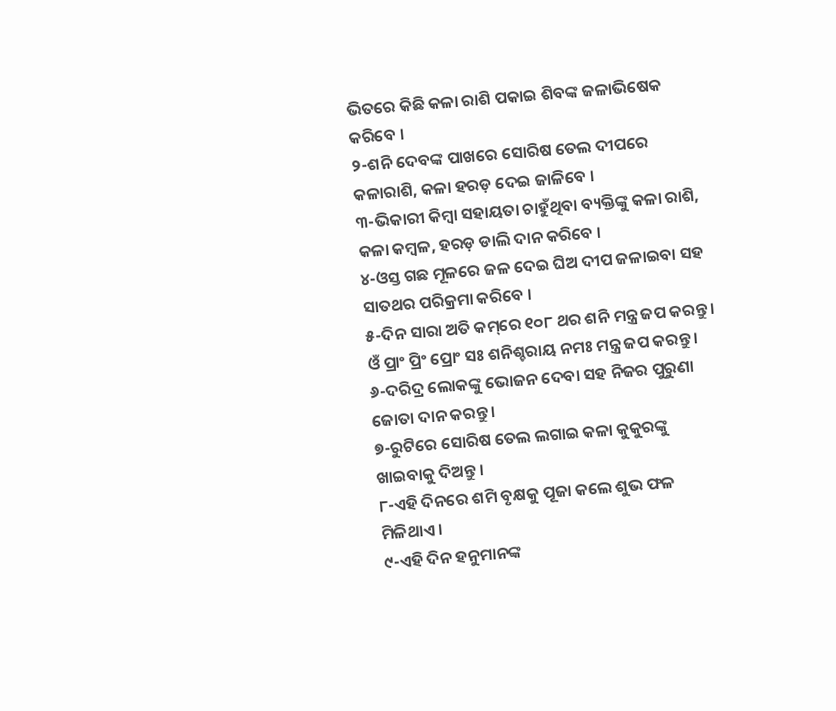ଭିତରେ କିଛି କଳା ରାଶି ପକାଇ ଶିବଙ୍କ ଜଳାଭିଷେକ କରିବେ ।
୨-ଶନି ଦେବଙ୍କ ପାଖରେ ସୋରିଷ ତେଲ ଦୀପରେ କଳାରାଶି, କଳା ହରଡ଼ ଦେଇ ଜାଳିବେ ।
୩-ଭିକାରୀ କିମ୍ବା ସହାୟତା ଚାହୁଁଥିବା ବ୍ୟକ୍ତିଙ୍କୁ କଳା ରାଶି, କଳା କମ୍ବଳ, ହରଡ଼ ଡାଲି ଦାନ କରିବେ ।
୪-ଓସ୍ତ ଗଛ ମୂଳରେ ଜଳ ଦେଇ ଘିଅ ଦୀପ ଜଳାଇବା ସହ ସାତଥର ପରିକ୍ରମା କରିବେ ।
୫-ଦିନ ସାରା ଅତି କମ୍‌ରେ ୧୦୮ ଥର ଶନି ମନ୍ତ୍ର ଜପ କରନ୍ତୁ । ଓଁ ପ୍ରାଂ ପ୍ରିଂ ପ୍ରୋଂ ସଃ ଶନିଶ୍ଚରାୟ ନମଃ ମନ୍ତ୍ର ଜପ କରନ୍ତୁ ।
୬-ଦରିଦ୍ର ଲୋକଙ୍କୁ ଭୋଜନ ଦେବା ସହ ନିଜର ପୁରୁଣା ଜୋତା ଦାନ କରନ୍ତୁ ।
୭-ରୁଟିରେ ସୋରିଷ ତେଲ ଲଗାଇ କଳା କୁକୁରଙ୍କୁ ଖାଇବାକୁ ଦିଅନ୍ତୁ ।
୮-ଏହି ଦିନରେ ଶମି ବୃକ୍ଷକୁ ପୂଜା କଲେ ଶୁଭ ଫଳ ମିଳିଥାଏ ।
୯-ଏହି ଦିନ ହନୁମାନଙ୍କ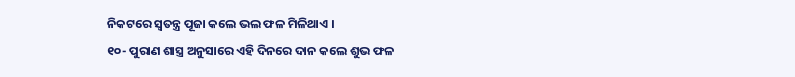ନିକଟରେ ସ୍ୱତନ୍ତ୍ର ପୂଜା କଲେ ଭଲ ଫଳ ମିଳିଥାଏ ।
୧୦- ପୁରାଣ ଶାସ୍ତ୍ର ଅନୁସାରେ ଏହି ଦିନରେ ଦାନ କଲେ ଶୁଭ ଫଳ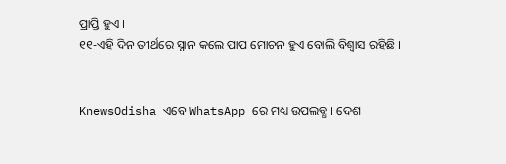ପ୍ରାପ୍ତି ହୁଏ ।
୧୧-ଏହି ଦିନ ତୀର୍ଥରେ ସ୍ନାନ କଲେ ପାପ ମୋଚନ ହୁଏ ବୋଲି ବିଶ୍ୱାସ ରହିଛି ।


KnewsOdisha ଏବେ WhatsApp ରେ ମଧ୍ୟ ଉପଲବ୍ଧ । ଦେଶ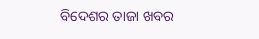ବିଦେଶର ତାଜା ଖବର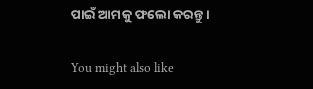ପାଇଁ ଆମକୁ ଫଲୋ କରନ୍ତୁ ।

You might also like